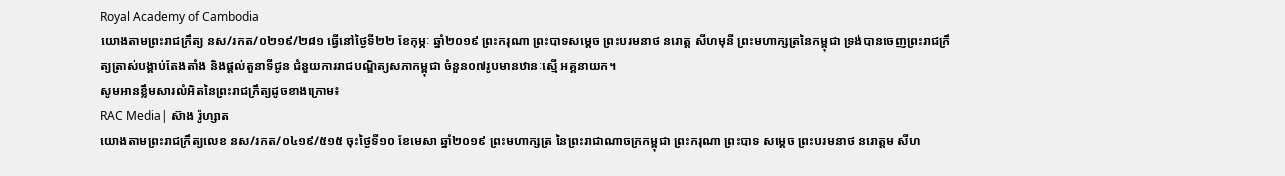Royal Academy of Cambodia
យោងតាមព្រះរាជក្រឹត្យ នស/រកត/០២១៩/២៨១ ធ្វើនៅថ្ងៃទី២២ ខែកុម្ភៈ ឆ្នាំ២០១៩ ព្រះករុណា ព្រះបាទសម្ដេច ព្រះបរមនាថ នរោត្ត សីហមុនី ព្រះមហាក្សត្រនៃកម្ពុជា ទ្រង់បានចេញព្រះរាជក្រឹត្យត្រាស់បង្គាប់តែងតាំង និងផ្ដល់តួនាទីជូន ជំនួយការរាជបណ្ឌិត្យសភាកម្ពុជា ចំនួន០៧រូបមានឋានៈស្មើ អគ្គនាយក។
សូមអានខ្លឹមសារលំអិតនៃព្រះរាជក្រឹត្យដូចខាងក្រោម៖
RAC Media| ស៊ាង រ៉ូហ្សាត
យោងតាមព្រះរាជក្រឹត្យលេខ នស/រកត/០៤១៩/៥១៥ ចុះថ្ងៃទី១០ ខែមេសា ឆ្នាំ២០១៩ ព្រះមហាក្សត្រ នៃព្រះរាជាណាចក្រកម្ពុជា ព្រះករុណា ព្រះបាទ សម្តេច ព្រះបរមនាថ នរោត្តម សីហ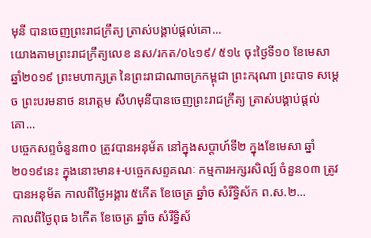មុនី បានចេញព្រះរាជក្រឹត្យ ត្រាស់បង្គាប់ផ្តល់គោ...
យោងតាមព្រះរាជក្រឹត្យលេខ នស/រកត/០៤១៩/ ៥១៤ ចុះថ្ងៃទី១០ ខែមេសា ឆ្នាំ២០១៩ ព្រះមហាក្សត្រ នៃព្រះរាជាណាចក្រកម្ពុជា ព្រះករុណា ព្រះបាទ សម្តេច ព្រះបរមនាថ នរោត្តម សីហមុនីបានចេញព្រះរាជក្រឹត្យ ត្រាស់បង្គាប់ផ្តល់គោ...
បច្ចេកសព្ទចំនួន៣០ ត្រូវបានអនុម័ត នៅក្នុងសប្តាហ៍ទី២ ក្នុងខែមេសា ឆ្នាំ២០១៩នេះ ក្នុងនោះមាន៖-បច្ចេកសព្ទគណៈ កម្មការអក្សរសិល្ប៍ ចំនួន០៣ ត្រូវបានអនុម័ត កាលពីថ្ងៃអង្គារ ៥កើត ខែចេត្រ ឆ្នាំច សំរឹទ្ធិស័ក ព.ស.២...
កាលពីថ្ងៃពុធ ៦កេីត ខែចេត្រ ឆ្នាំច សំរឹទ្ធិស័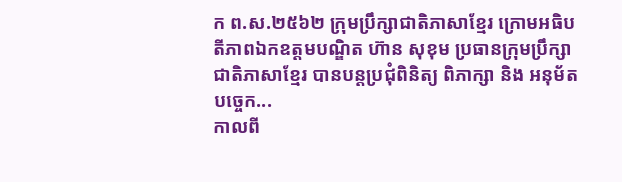ក ព.ស.២៥៦២ ក្រុមប្រឹក្សាជាតិភាសាខ្មែរ ក្រោមអធិបតីភាពឯកឧត្តមបណ្ឌិត ហ៊ាន សុខុម ប្រធានក្រុមប្រឹក្សាជាតិភាសាខ្មែរ បានបន្តប្រជុំពិនិត្យ ពិភាក្សា និង អនុម័តបច្ចេក...
កាលពី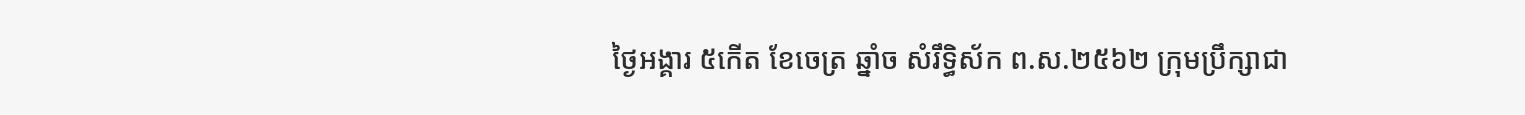ថ្ងៃអង្គារ ៥កេីត ខែចេត្រ ឆ្នាំច សំរឹទ្ធិស័ក ព.ស.២៥៦២ ក្រុមប្រឹក្សាជា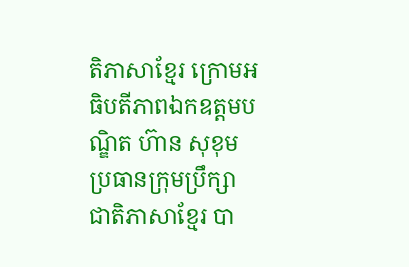តិភាសាខ្មែរ ក្រោមអធិបតីភាពឯកឧត្តមបណ្ឌិត ហ៊ាន សុខុម ប្រធានក្រុមប្រឹក្សាជាតិភាសាខ្មែរ បា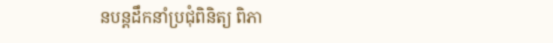នបន្តដឹកនាំប្រជុំពិនិត្យ ពិភា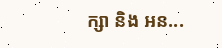ក្សា និង អន...